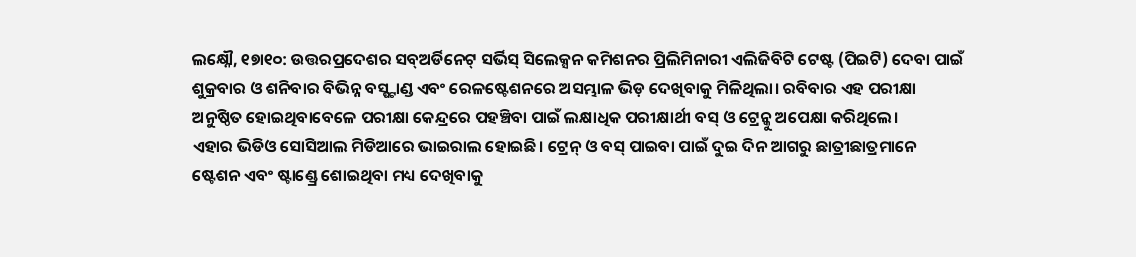ଲକ୍ଷ୍ନୌ, ୧୭ା୧୦: ଉତ୍ତରପ୍ରଦେଶର ସବ୍ଅର୍ଡିନେଟ୍ ସର୍ଭିସ୍ ସିଲେକ୍ସନ କମିଶନର ପ୍ରିଲିମିନାରୀ ଏଲିଜିବିଟି ଟେଷ୍ଟ (ପିଇଟି) ଦେବା ପାଇଁ ଶୁକ୍ରବାର ଓ ଶନିବାର ବିଭିନ୍ନ ବସ୍ଷ୍ଟାଣ୍ଡ ଏବଂ ରେଳଷ୍ଟେଶନରେ ଅସମ୍ଭାଳ ଭିଡ଼ ଦେଖିବାକୁ ମିଳିଥିଲା। ରବିବାର ଏହ ପରୀକ୍ଷା ଅନୁଷ୍ଠିତ ହୋଇଥିବାବେଳେ ପରୀକ୍ଷା କେନ୍ଦ୍ରରେ ପହଞ୍ଚିବା ପାଇଁ ଲକ୍ଷାଧିକ ପରୀକ୍ଷାର୍ଥୀ ବସ୍ ଓ ଟ୍ରେନ୍କୁ ଅପେକ୍ଷା କରିଥିଲେ।
ଏହାର ଭିଡିଓ ସୋସିଆଲ ମିଡିଆରେ ଭାଇରାଲ ହୋଇଛି। ଟ୍ରେନ୍ ଓ ବସ୍ ପାଇବା ପାଇଁ ଦୁଇ ଦିନ ଆଗରୁ ଛାତ୍ରୀଛାତ୍ରମାନେ ଷ୍ଟେଶନ ଏବଂ ଷ୍ଟାଣ୍ଡ୍ରେ ଶୋଇଥିବା ମଧ୍ୟ ଦେଖିବାକୁ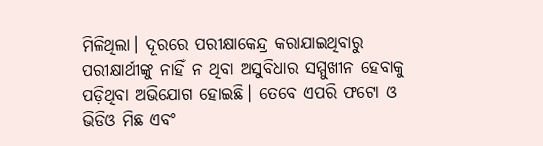ମିଳିଥିଲା। ଦୂରରେ ପରୀକ୍ଷାକେନ୍ଦ୍ର କରାଯାଇଥିବାରୁ ପରୀକ୍ଷାର୍ଥୀଙ୍କୁ ନାହିଁ ନ ଥିବା ଅସୁବିଧାର ସମ୍ମୁଖୀନ ହେବାକୁ ପଡ଼ିଥିବା ଅଭିଯୋଗ ହୋଇଛି। ତେବେ ଏପରି ଫଟୋ ଓ ଭିଡିଓ ମିଛ ଏବଂ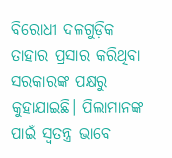ବିରୋଧୀ ଦଳଗୁଡ଼ିକ ତାହାର ପ୍ରସାର କରିଥିବା ସରକାରଙ୍କ ପକ୍ଷରୁ କୁହାଯାଇଛି। ପିଲାମାନଙ୍କ ପାଇଁ ସ୍ବତନ୍ତ୍ର ଭାବେ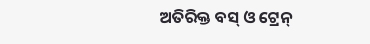ଅତିରିକ୍ତ ବସ୍ ଓ ଟ୍ରେନ୍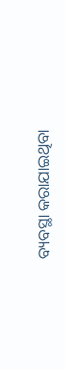ବ୍ୟବସ୍ଥା କରାଯାଇଥିବା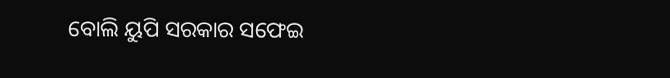ବୋଲି ୟୁପି ସରକାର ସଫେଇ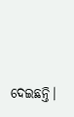ଦେଇଛନ୍ତି।